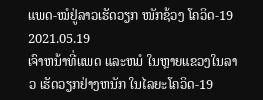ແພດ-ໝໍຢູ່ລາວເຮັດວຽກ ໜັກຊ້ວງ ໂຄວິດ-19
2021.05.19
ເຈົາຫນ້າທີ່ແພດ ແລະຫມໍ ໃນຫຼາຍແຂວງໃນລາວ ເຮັດວຽກຢ່າງຫນັກ ໃນໄລຍະໂຄວິດ-19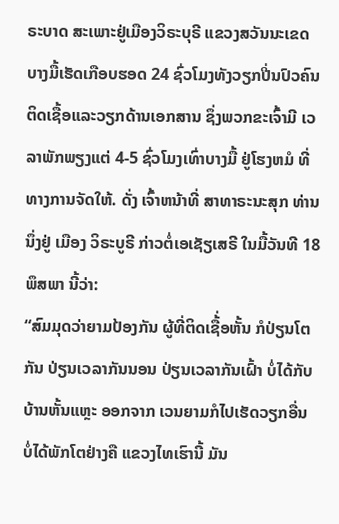ຣະບາດ ສະເພາະຢູ່ເມືອງວິຣະບຸຣີ ແຂວງສວັນນະເຂດ ບາງມື້ເຮັດເກືອບຮອດ 24 ຊົ່ວໂມງທັງວຽກປີ່ນປົວຄົນຕິດເຊື້ອແລະວຽກດ້ານເອກສານ ຊຶ່ງພວກຂະເຈົ້າມີ ເວລາພັກພຽງແຕ່ 4-5 ຊົ່ວໂມງເທົ່າບາງມື້ ຢູ່ໂຮງຫມໍ ທີ່ທາງການຈັດໃຫ້. ດັ່ງ ເຈົ້າຫນ້າທີ່ ສາທາຣະນະສຸກ ທ່ານນຶ່ງຢູ່ ເມືອງ ວິຣະບູຣີ ກ່າວຕໍ່ເອເຊັຽເສຣີ ໃນມື້ວັນທີ 18 ພຶສພາ ນີ້ວ່າ:
“ສົມມຸດວ່າຍາມປ້ອງກັນ ຜູ້ທີ່ຕິດເຊື້່ອຫັ້ນ ກໍປ່ຽນໂຕກັນ ປ່ຽນເວລາກັນນອນ ປ່ຽນເວລາກັນເຝົ້າ ບໍ່ໄດ້ກັບບ້ານຫັ້ນແຫຼະ ອອກຈາກ ເວນຍາມກໍໄປເຮັດວຽກອື່ນ ບໍ່ໄດ້ພັກໂຕຢ່າງຄື ແຂວງໄທເຮົານີ້ ມັນ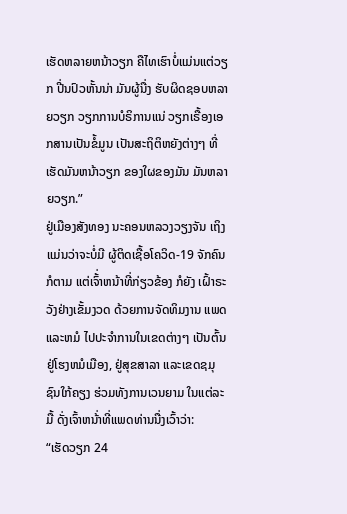ເຮັດຫລາຍຫນ້າວຽກ ຄືໄທເຮົາບໍ່ແມ່ນແຕ່ວຽກ ປີ່ນປົວຫັ້ນນ່າ ມັນຜູ້ນື່ງ ຮັບຜິດຊອບຫລາຍວຽກ ວຽກການບໍຣິການແນ່ ວຽກເຣື້ອງເອກສານເປັນຂໍ້ມູນ ເປັນສະຖິຕິຫຍັງຕ່າງໆ ທີ່ເຮັດມັນຫນ້າວຽກ ຂອງໃຜຂອງມັນ ມັນຫລາຍວຽກ.”
ຢູ່ເມືອງສັງທອງ ນະຄອນຫລວງວຽງຈັນ ເຖິງແມ່ນວ່າຈະບໍ່ມີ ຜູ້ຕິດເຊື້ອໂຄວິດ-19 ຈັກຄົນກໍຕາມ ແຕ່ເຈົ້່າຫນ້າທີ່ກ່ຽວຂ້ອງ ກໍຍັງ ເຝົ້າຣະວັງຢ່າງເຂັ້ມງວດ ດ້ວຍການຈັດທິມງານ ແພດແລະຫມໍ ໄປປະຈຳການໃນເຂດຕ່າງໆ ເປັນຕົ້ນຢູ່ໂຮງຫມໍເມືອງ, ຢູ່ສຸຂສາລາ ແລະເຂດຊມຸຊົນໃກ້ຄຽງ ຮ່ວມທັງການເວນຍາມ ໃນແຕ່ລະມື້ ດັ່ງເຈົ້າຫນ້່າທີ່ແພດທ່ານນື່ງເວົ້າວ່າ:
“ເຮັດວຽກ 24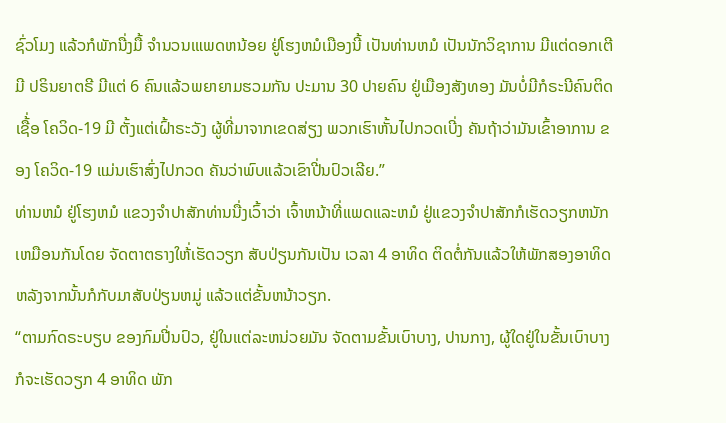ຊົ່ວໂມງ ແລ້ວກໍພັກນື່ງມື້ ຈຳນວນເແພດຫນ້ອຍ ຢູ່ໂຮງຫມໍເມືອງນີ້ ເປັນທ່ານຫມໍ ເປັນນັກວິຊາການ ມີແຕ່ດອກເຕີ ມີ ປຣິນຍາຕຣີ ມີແຕ່ 6 ຄົນແລ້ວພຍາຍາມຮວມກັນ ປະມານ 30 ປາຍຄົນ ຢູ່ເມືອງສັງທອງ ມັນບໍ່ມີກໍຣະນີຄົນຕິດເຊື້່ອ ໂຄວິດ-19 ມີ ຕັ້ງແຕ່ເຝົ້າຣະວັງ ຜູ້ທີ່ມາຈາກເຂດສ່ຽງ ພວກເຮົາຫັ້ນໄປກວດເບີ່ງ ຄັນຖ້າວ່າມັນເຂົ້າອາການ ຂອງ ໂຄວິດ-19 ແມ່ນເຮົາສົ່ງໄປກວດ ຄັນວ່າພົບແລ້ວເຂົາປີ່ນປົວເລີຍ.”
ທ່ານຫມໍ ຢູ່ໂຮງຫມໍ ແຂວງຈຳປາສັກທ່ານນື່ງເວົ້າວ່າ ເຈົ້າຫນ້າທີ່ແພດແລະຫມໍ ຢູ່ແຂວງຈຳປາສັກກໍເຮັດວຽກຫນັກເຫມືອນກັນໂດຍ ຈັດຕາຕຣາງໃຫ້່ເຮັດວຽກ ສັບປ່ຽນກັນເປັນ ເວລາ 4 ອາທິດ ຕິດຕໍ່ກັນແລ້ວໃຫ້ພັກສອງອາທິດ ຫລັງຈາກນັ້ນກໍກັບມາສັບປ່ຽນຫມູ່ ແລ້ວແຕ່ຂັ້ນຫນ້າວຽກ.
“ຕາມກົດຣະບຽບ ຂອງກົມປີ່ນປົວ, ຢູ່ໃນແຕ່ລະຫນ່ວຍມັນ ຈັດຕາມຂັ້ນເບົາບາງ, ປານກາງ, ຜູ້ໃດຢູ່ໃນຂັ້ນເບົາບາງກໍຈະເຮັດວຽກ 4 ອາທິດ ພັກ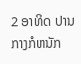2 ອາທິດ ປານກາງກໍຫນັກ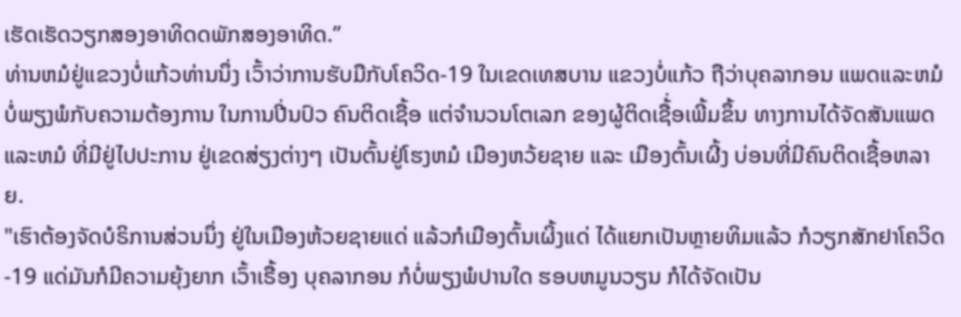ເຮັດເຮັດວຽກສອງອາທິດດພັກສອງອາທິດ.”
ທ່ານຫມໍຢູ່ແຂວງບໍ່ແກ້ວທ່ານນຶ່ງ ເວົ້າວ່າການຮັບມືກັບໂຄວິດ-19 ໃນເຂດເທສບານ ແຂວງບໍ່ແກ້ວ ຖືວ່າບຸຄລາກອນ ແພດແລະຫມໍ ບໍ່ພຽງພໍກັບຄວາມຕ້ອງການ ໃນການປີ່ນປົວ ຄົນຕິດເຊື້ອ ແຕ່ຈຳນວນໂຕເລກ ຂອງຜູ້ຕິດເຊື້່ອເພີ້ມຂຶ້ນ ທາງການໄດ້ຈັດສັນແພດ ແລະຫມໍ ທີ່ມີຢູ່ໄປປະການ ຢູ່ເຂດສ່ຽງຕ່າງໆ ເປັນຕົ້ນຢູ່ໂຮງຫມໍ ເມືອງຫວ້ຍຊາຍ ແລະ ເມືອງຕົ້ນເຜີ້ງ ບ່ອນທີ່ມີຄົນຕິດເຊື້ອຫລາຍ.
"ເຮົາຕ້ອງຈັດບໍຣິການສ່ວນນຶ່ງ ຢູ່ໃນເມືອງຫ້ວຍຊາຍແດ່ ແລ້ວກໍເມືອງຕົ້ນເຜິ້ງແດ່ ໄດ້ແຍກເປັນຫຼາຍທິມແລ້ວ ກໍວຽກສັກຢາໂຄວິດ -19 ແດ່ມັນກໍມີຄວາມຍຸ້ງຍາກ ເວົ້າເຣື້ອງ ບຸຄລາກອນ ກໍບໍ່ພຽງພໍປານໃດ ຮອບຫມູນວຽນ ກໍໄດ້ຈັດເປັນ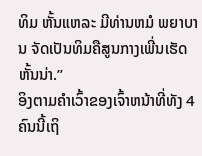ທິມ ຫັ້ນແຫລະ ມີທ່ານຫມໍ ພຍາບານ ຈັດເປັນທິມຄືສູນກາງເພີ່ນເຮັດຫັ້ນນ່າ.”
ອິງຕາມຄຳເວົ້າຂອງເຈົ້າຫນ້າທີ່ທັງ 4 ຄົນນີ້ເຖິ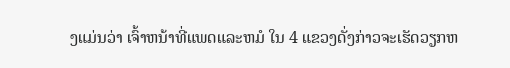ງແມ່ນວ່າ ເຈົ້າຫນ້າທີ່ແພດແລະຫມໍ ໃນ 4 ແຂວງດັ່ງກ່າວຈະເຮັດວຽກຫ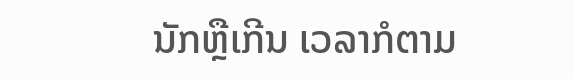ນັກຫຼືເກີນ ເວລາກໍຕາມ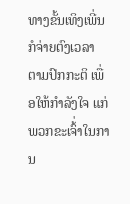ທາງຂັ້ນເທິງເພີ່ນກໍຈ່າຍຕົງເວລາ ຕາມປົກກະຕິ ເພື່ອໃຫ້ກຳລັງໃຈ ແກ່ພວກຂະເຈົ້່າໃນການ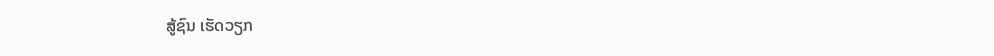ສູ້ຊົນ ເຮັດວຽກ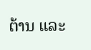ຕ້ານ ແລະ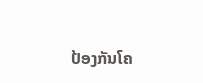ປ້ອງກັນໂຄ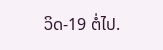ວິດ-19 ຕໍ່ໄປ.